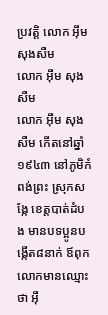ប្រវត្តិ លោក អ៊ឹម សុងសឺម
លោក អ៊ឹម សុងសឺម
លោក អ៊ឹម សុងសឺម កើតនៅឆ្នាំ១៩៤៣ នៅភូមិកំពង់ព្រះ ស្រុកសង្កែ ខេត្តបាត់ដំបង មានបទប្អូនបង្កើត៨នាក់ ឪពុកលោកមានឈ្មោះថា អ៊ឹ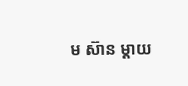ម ស៊ាន ម្តាយ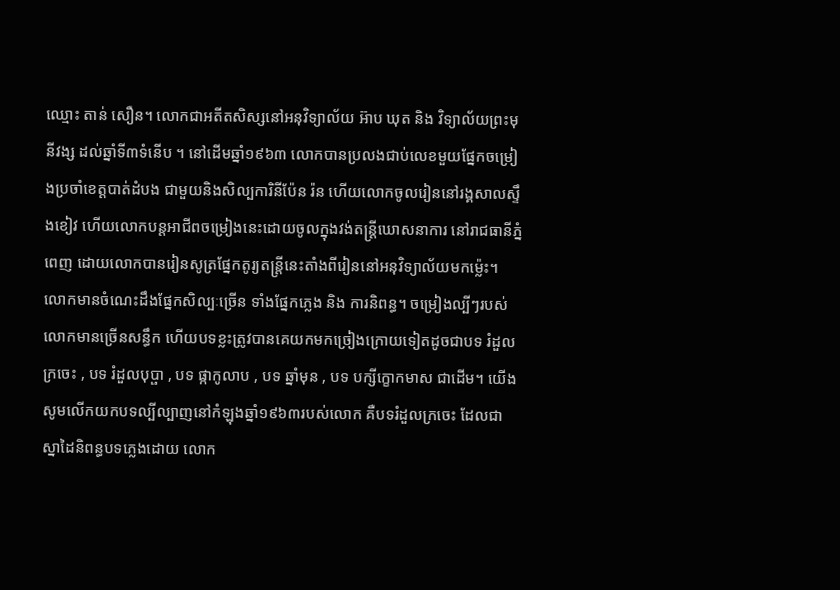ឈ្មោះ តាន់ សឿន។ លោកជាអតីតសិស្សនៅអនុវិទ្យាល័យ អ៊ាប ឃុត និង វិទ្យាល័យព្រះមុនីវង្ស ដល់ឆ្នាំទី៣ទំនើប ។ នៅដើមឆ្នាំ១៩៦៣ លោកបានប្រលងជាប់លេខមួយផ្នែកចម្រៀងប្រចាំខេត្តបាត់ដំបង ជាមួយនិងសិល្បការិនីប៉ែន រ៉ន ហើយលោកចូលរៀននៅរង្គសាលស្ទឹងខៀវ ហើយលោកបន្តអាជីពចម្រៀងនេះដោយចូលក្នុងវង់តន្រ្តីឃោសនាការ នៅរាជធានីភ្នំពេញ ដោយលោកបានរៀនសូត្រផ្នែកតូរ្យតន្រ្តីនេះតាំងពីរៀននៅអនុវិទ្យាល័យមកម្ល៉េះ។ លោកមានចំណេះដឹងផ្នែកសិល្បៈច្រើន ទាំងផ្នែកភ្លេង និង ការនិពន្ធ។ ចម្រៀងល្បីៗរបស់លោកមានច្រើនសន្ធឹក ហើយបទខ្លះត្រូវបានគេយកមកច្រៀងក្រោយទៀតដូចជាបទ រំដួលក្រចេះ , បទ រំដួលបុប្ផា , បទ ផ្កាកូលាប , បទ ឆ្នាំមុន , បទ បក្សីក្ខោកមាស ជាដើម។ យើងសូមលើកយកបទល្បីល្បាញនៅកំឡុងឆ្នាំ១៩៦៣របស់លោក គឺបទរំដួលក្រចេះ ដែលជាស្នាដៃនិពន្ធបទភ្លេងដោយ លោក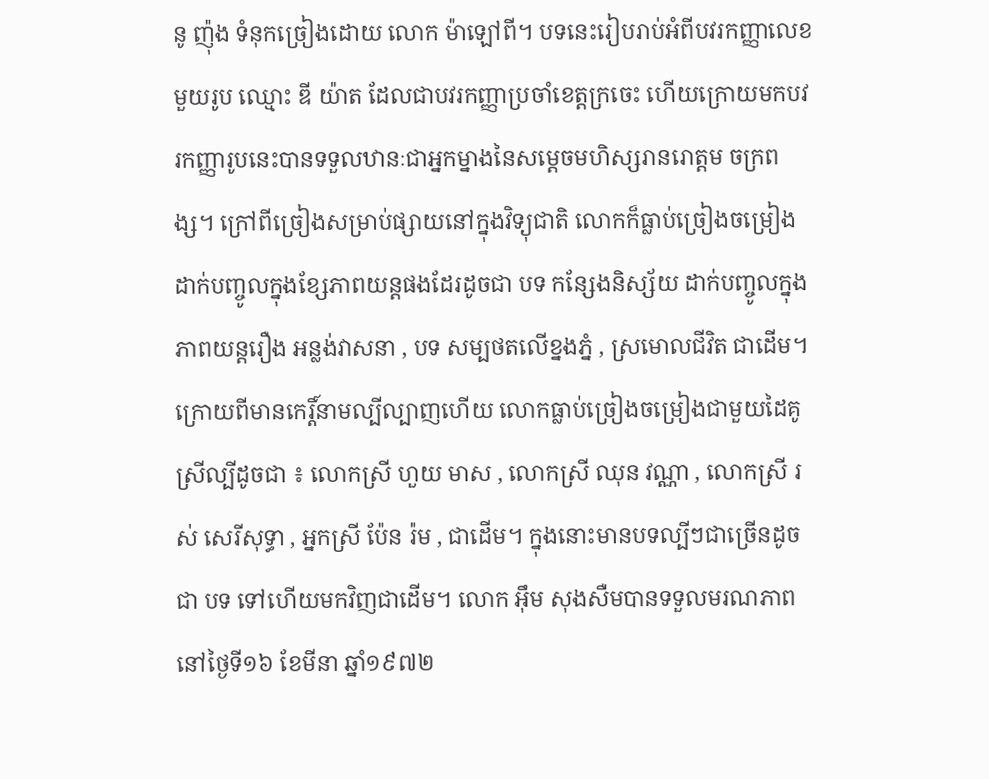នូ ញ៉ុង ទំនុកច្រៀងដោយ លោក ម៉ាឡៅពី។ បទនេះរៀបរាប់អំពីបវរកញ្ញាលេខមួយរូប ឈ្មោះ ឌី យ៉ាត ដែលជាបវរកញ្ញាប្រចាំខេត្តក្រចេះ ហើយក្រោយមកបវរកញ្ញារូបនេះបានទទួលឋានៈជាអ្នកម្នាងនៃសម្តេចមហិស្សរានរោត្តម ចក្រពង្ស។ ក្រៅពីច្រៀងសម្រាប់ផ្សាយនៅក្នុងវិទ្យុជាតិ លោកក៏ធ្លាប់ច្រៀងចម្រៀងដាក់បញ្ចូលក្នុងខ្សែភាពយន្តផងដែរដូចជា បទ កន្សែងនិស្ស័យ ដាក់បញ្ចូលក្នុងភាពយន្តរឿង អន្លង់វាសនា , បទ សម្បថតលើខ្នងភ្នំ , ស្រមោលជីវិត ជាដើម។ ក្រោយពីមានកេរ្តិ៍នាមល្បីល្បាញហើយ លោកធ្លាប់ច្រៀងចម្រៀងជាមួយដៃគូស្រីល្បីដូចជា ៖ លោកស្រី ហួយ មាស , លោកស្រី ឈុន វណ្ណា , លោកស្រី រស់ សេរីសុទ្ធា , អ្នកស្រី ប៉ែន រ៉ម , ជាដើម។ ក្នុងនោះមានបទល្បីៗជាច្រើនដូចជា បទ ទៅហើយមកវិញជាដើម។ លោក អ៊ឹម សុងសឺមបានទទួលមរណភាពនៅថ្ងៃទី១៦ ខែមីនា ឆ្នាំ១៩៧២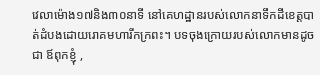វេលាម៉ោង១៧និង៣០នាទី នៅគេហដ្ឋានរបស់លោកនាទឹកដីខេត្តបាត់ដំបងដោយរោគមហារីកក្រពះ។ បទចុងក្រោយរបស់លោកមានដូចជា ឪពុកខ្ញុំ ,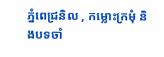ភ្នំពេជ្រនិល , កម្លោះក្រមុំ និងបទចាំ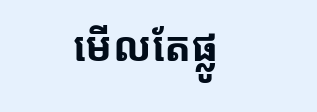មើលតែផ្លូ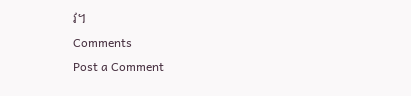វ។
Comments
Post a Comment